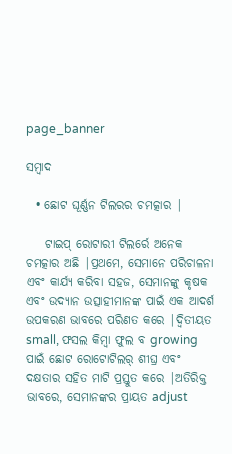page_banner

ସମ୍ବାଦ

  • ଛୋଟ ଘୂର୍ଣ୍ଣନ ଟିଲରର ଚମତ୍କାର |

    ଟାଇପ୍ ରୋଟାରୀ ଟିଲର୍ରେ ଅନେକ ଚମତ୍କାର ଅଛି |ପ୍ରଥମେ, ସେମାନେ ପରିଚାଳନା ଏବଂ କାର୍ଯ୍ୟ କରିବା ସହଜ, ସେମାନଙ୍କୁ କୃଷକ ଏବଂ ଉଦ୍ୟାନ ଉତ୍ସାହୀମାନଙ୍କ ପାଇଁ ଏକ ଆଦର୍ଶ ଉପକରଣ ଭାବରେ ପରିଣତ କରେ |ଦ୍ୱିତୀୟତ small, ଫସଲ କିମ୍ବା ଫୁଲ ବ growing ପାଇଁ ଛୋଟ ରୋଟୋଟିଲର୍ ଶୀଘ୍ର ଏବଂ ଦକ୍ଷତାର ସହିତ ମାଟି ପ୍ରସ୍ତୁତ କରେ |ଅତିରିକ୍ତ ଭାବରେ, ସେମାନଙ୍କର ପ୍ରାୟତ adjust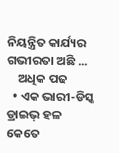ନିୟନ୍ତ୍ରିତ କାର୍ଯ୍ୟର ଗଭୀରତା ଅଛି ...
    ଅଧିକ ପଢ
  • ଏକ ଭାରୀ-ଡିସ୍କ ଡ୍ରାଇଭ୍ ହଳ କେତେ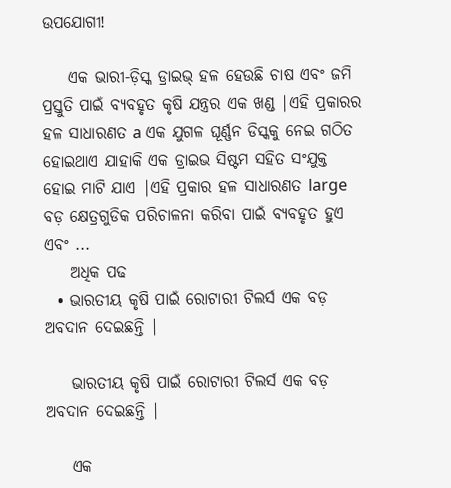ଉପଯୋଗୀ!

    ଏକ ଭାରୀ-ଡ଼ିସ୍କ ଡ୍ରାଇଭ୍ ହଳ ହେଉଛି ଚାଷ ଏବଂ ଜମି ପ୍ରସ୍ତୁତି ପାଇଁ ବ୍ୟବହୃତ କୃଷି ଯନ୍ତ୍ରର ଏକ ଖଣ୍ଡ |ଏହି ପ୍ରକାରର ହଳ ସାଧାରଣତ a ଏକ ଯୁଗଳ ଘୂର୍ଣ୍ଣନ ଡିସ୍କକୁ ନେଇ ଗଠିତ ହୋଇଥାଏ ଯାହାକି ଏକ ଡ୍ରାଇଭ ସିଷ୍ଟମ ସହିତ ସଂଯୁକ୍ତ ହୋଇ ମାଟି ଯାଏ |ଏହି ପ୍ରକାର ହଳ ସାଧାରଣତ large ବଡ଼ କ୍ଷେତ୍ରଗୁଡିକ ପରିଚାଳନା କରିବା ପାଇଁ ବ୍ୟବହୃତ ହୁଏ ଏବଂ ...
    ଅଧିକ ପଢ
  • ଭାରତୀୟ କୃଷି ପାଇଁ ରୋଟାରୀ ଟିଲର୍ସ ଏକ ବଡ଼ ଅବଦାନ ଦେଇଛନ୍ତି |

    ଭାରତୀୟ କୃଷି ପାଇଁ ରୋଟାରୀ ଟିଲର୍ସ ଏକ ବଡ଼ ଅବଦାନ ଦେଇଛନ୍ତି |

    ଏକ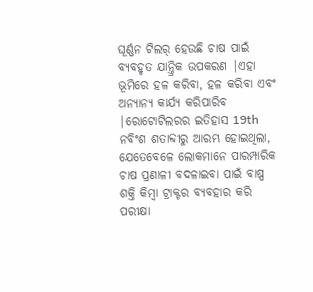ଘୂର୍ଣ୍ଣନ ଟିଲର୍ ହେଉଛି ଚାଷ ପାଇଁ ବ୍ୟବହୃତ ଯାନ୍ତ୍ରିକ ଉପକରଣ |ଏହା ଭୂମିରେ ହଳ କରିବା, ହଳ କରିବା ଏବଂ ଅନ୍ୟାନ୍ୟ କାର୍ଯ୍ୟ କରିପାରିବ |ରୋଟୋଟିଲରର ଇତିହାସ 19th ନବିଂଶ ଶତାବ୍ଦୀରୁ ଆରମ୍ଭ ହୋଇଥିଲା, ଯେତେବେଳେ ଲୋକମାନେ ପାରମ୍ପାରିକ ଚାଷ ପ୍ରଣାଳୀ ବଦଳାଇବା ପାଇଁ ବାଷ୍ପ ଶକ୍ତି କିମ୍ବା ଟ୍ରାକ୍ଟର ବ୍ୟବହାର କରି ପରୀକ୍ଷା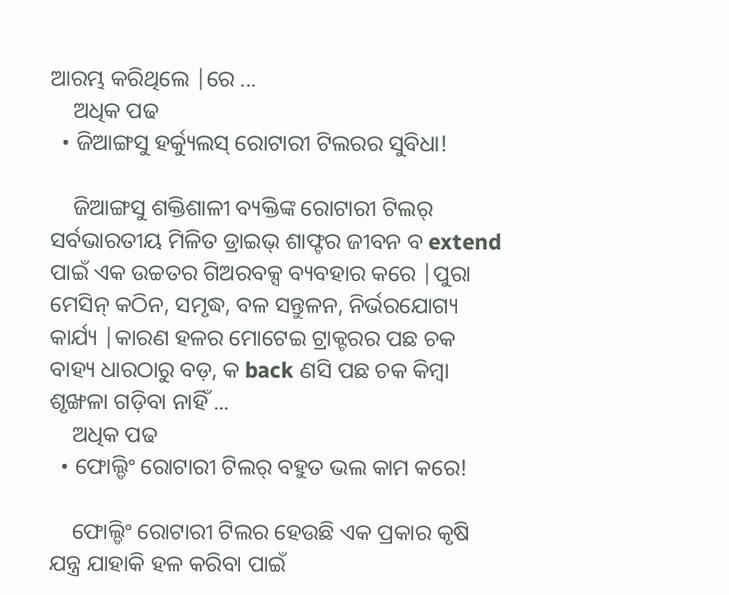ଆରମ୍ଭ କରିଥିଲେ |ରେ ...
    ଅଧିକ ପଢ
  • ଜିଆଙ୍ଗସୁ ହର୍କ୍ୟୁଲସ୍ ରୋଟାରୀ ଟିଲରର ସୁବିଧା!

    ଜିଆଙ୍ଗସୁ ଶକ୍ତିଶାଳୀ ବ୍ୟକ୍ତିଙ୍କ ରୋଟାରୀ ଟିଲର୍ ସର୍ବଭାରତୀୟ ମିଳିତ ଡ୍ରାଇଭ୍ ଶାଫ୍ଟର ଜୀବନ ବ extend ପାଇଁ ଏକ ଉଚ୍ଚତର ଗିଅରବକ୍ସ ବ୍ୟବହାର କରେ |ପୁରା ମେସିନ୍ କଠିନ, ସମୃଦ୍ଧ, ବଳ ସନ୍ତୁଳନ, ନିର୍ଭରଯୋଗ୍ୟ କାର୍ଯ୍ୟ |କାରଣ ହଳର ମୋଟେଇ ଟ୍ରାକ୍ଟରର ପଛ ଚକ ବାହ୍ୟ ଧାରଠାରୁ ବଡ଼, କ back ଣସି ପଛ ଚକ କିମ୍ବା ଶୃଙ୍ଖଳା ଗଡ଼ିବା ନାହିଁ ...
    ଅଧିକ ପଢ
  • ଫୋଲ୍ଡିଂ ରୋଟାରୀ ଟିଲର୍ ବହୁତ ଭଲ କାମ କରେ!

    ଫୋଲ୍ଡିଂ ରୋଟାରୀ ଟିଲର ହେଉଛି ଏକ ପ୍ରକାର କୃଷି ଯନ୍ତ୍ର ଯାହାକି ହଳ କରିବା ପାଇଁ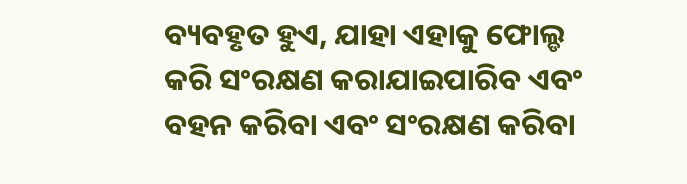ବ୍ୟବହୃତ ହୁଏ, ଯାହା ଏହାକୁ ଫୋଲ୍ଡ କରି ସଂରକ୍ଷଣ କରାଯାଇପାରିବ ଏବଂ ବହନ କରିବା ଏବଂ ସଂରକ୍ଷଣ କରିବା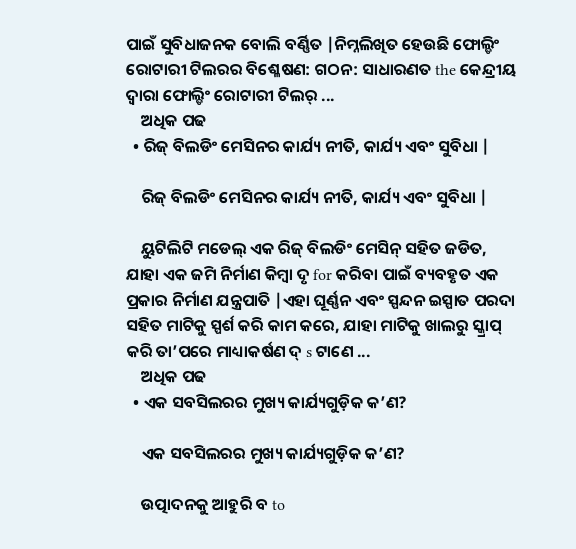ପାଇଁ ସୁବିଧାଜନକ ବୋଲି ବର୍ଣ୍ଣିତ |ନିମ୍ନଲିଖିତ ହେଉଛି ଫୋଲ୍ଡିଂ ରୋଟାରୀ ଟିଲରର ବିଶ୍ଳେଷଣ: ଗଠନ: ସାଧାରଣତ the କେନ୍ଦ୍ରୀୟ ଦ୍ୱାରା ଫୋଲ୍ଡିଂ ରୋଟାରୀ ଟିଲର୍ ...
    ଅଧିକ ପଢ
  • ରିଜ୍ ବିଲଡିଂ ମେସିନର କାର୍ଯ୍ୟ ନୀତି, କାର୍ଯ୍ୟ ଏବଂ ସୁବିଧା |

    ରିଜ୍ ବିଲଡିଂ ମେସିନର କାର୍ଯ୍ୟ ନୀତି, କାର୍ଯ୍ୟ ଏବଂ ସୁବିଧା |

    ୟୁଟିଲିଟି ମଡେଲ୍ ଏକ ରିଜ୍ ବିଲଡିଂ ମେସିନ୍ ସହିତ ଜଡିତ, ଯାହା ଏକ ଜମି ନିର୍ମାଣ କିମ୍ବା ଦୃ for କରିବା ପାଇଁ ବ୍ୟବହୃତ ଏକ ପ୍ରକାର ନିର୍ମାଣ ଯନ୍ତ୍ରପାତି |ଏହା ଘୂର୍ଣ୍ଣନ ଏବଂ ସ୍ପନ୍ଦନ ଇସ୍ପାତ ପରଦା ସହିତ ମାଟିକୁ ସ୍ପର୍ଶ କରି କାମ କରେ, ଯାହା ମାଟିକୁ ଖାଲରୁ ସ୍କ୍ରାପ୍ କରି ତା’ପରେ ମାଧ୍ୟାକର୍ଷଣ ଦ୍ s ଟାଣେ ...
    ଅଧିକ ପଢ
  • ଏକ ସବସିଲରର ମୁଖ୍ୟ କାର୍ଯ୍ୟଗୁଡ଼ିକ କ’ଣ?

    ଏକ ସବସିଲରର ମୁଖ୍ୟ କାର୍ଯ୍ୟଗୁଡ଼ିକ କ’ଣ?

    ଉତ୍ପାଦନକୁ ଆହୁରି ବ to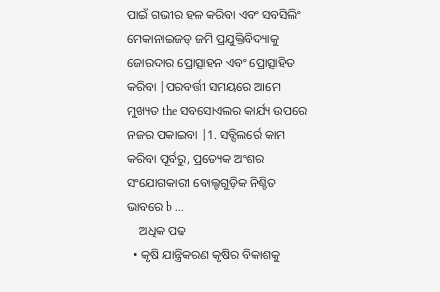ପାଇଁ ଗଭୀର ହଳ କରିବା ଏବଂ ସବସିଲିଂ ମେକାନାଇଜଡ୍ ଜମି ପ୍ରଯୁକ୍ତିବିଦ୍ୟାକୁ ଜୋରଦାର ପ୍ରୋତ୍ସାହନ ଏବଂ ପ୍ରୋତ୍ସାହିତ କରିବା |ପରବର୍ତ୍ତୀ ସମୟରେ ଆମେ ମୁଖ୍ୟତ the ସବସୋଏଲର କାର୍ଯ୍ୟ ଉପରେ ନଜର ପକାଇବା |1. ସବ୍ସିଲର୍ରେ କାମ କରିବା ପୂର୍ବରୁ, ପ୍ରତ୍ୟେକ ଅଂଶର ସଂଯୋଗକାରୀ ବୋଲ୍ଟଗୁଡ଼ିକ ନିଶ୍ଚିତ ଭାବରେ b ...
    ଅଧିକ ପଢ
  • କୃଷି ଯାନ୍ତ୍ରିକରଣ କୃଷିର ବିକାଶକୁ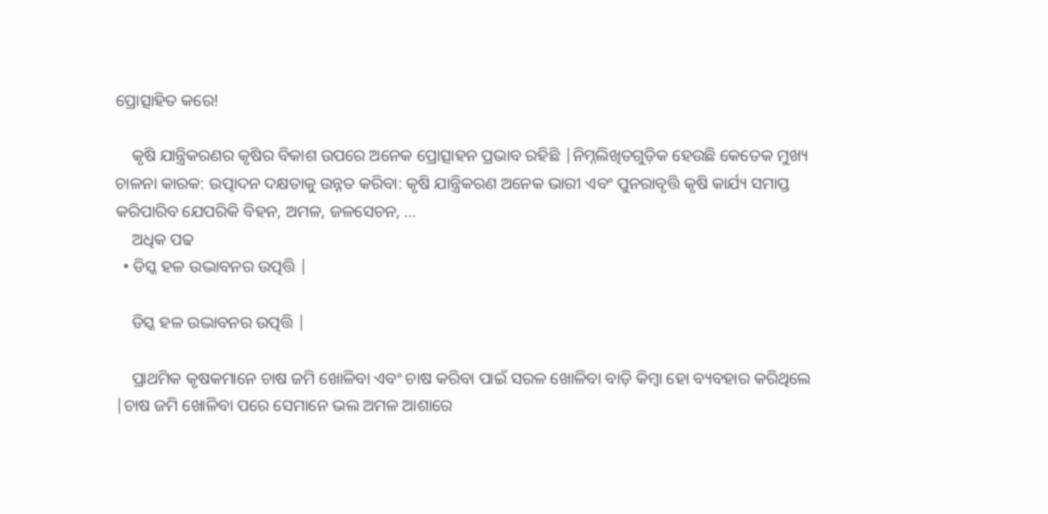ପ୍ରୋତ୍ସାହିତ କରେ!

    କୃଷି ଯାନ୍ତ୍ରିକରଣର କୃଷିର ବିକାଶ ଉପରେ ଅନେକ ପ୍ରୋତ୍ସାହନ ପ୍ରଭାବ ରହିଛି |ନିମ୍ନଲିଖିତଗୁଡ଼ିକ ହେଉଛି କେତେକ ମୁଖ୍ୟ ଚାଳନା କାରକ: ଉତ୍ପାଦନ ଦକ୍ଷତାକୁ ଉନ୍ନତ କରିବା: କୃଷି ଯାନ୍ତ୍ରିକରଣ ଅନେକ ଭାରୀ ଏବଂ ପୁନରାବୃତ୍ତି କୃଷି କାର୍ଯ୍ୟ ସମାପ୍ତ କରିପାରିବ ଯେପରିକି ବିହନ, ଅମଳ, ଜଳସେଚନ, ...
    ଅଧିକ ପଢ
  • ଡିସ୍କ ହଳ ଉଦ୍ଭାବନର ଉତ୍ପତ୍ତି |

    ଡିସ୍କ ହଳ ଉଦ୍ଭାବନର ଉତ୍ପତ୍ତି |

    ପ୍ରାଥମିକ କୃଷକମାନେ ଚାଷ ଜମି ଖୋଳିବା ଏବଂ ଚାଷ କରିବା ପାଇଁ ସରଳ ଖୋଳିବା ବାଡ଼ି କିମ୍ବା ହୋ ବ୍ୟବହାର କରିଥିଲେ |ଚାଷ ଜମି ଖୋଳିବା ପରେ ସେମାନେ ଭଲ ଅମଳ ଆଶାରେ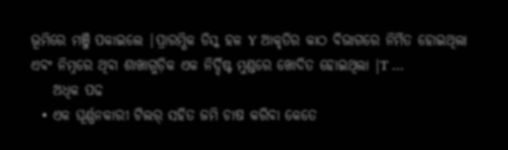ଭୂମିରେ ମଞ୍ଜି ପକାଇଲେ |ପ୍ରାରମ୍ଭିକ ଡିସ୍କ ହଳ Y ଆକୃତିର କାଠ ବିଭାଗରେ ନିର୍ମିତ ହୋଇଥିଲା ଏବଂ ନିମ୍ନରେ ଥିବା ଶାଖାଗୁଡ଼ିକ ଏକ ନିର୍ଦ୍ଦିଷ୍ଟ ମୁଣ୍ଡରେ ଖୋଦିତ ହୋଇଥିଲା |T ...
    ଅଧିକ ପଢ
  • ଏକ ଘୂର୍ଣ୍ଣନକାରୀ ଟିଲର୍ ସହିତ ଜମି ଚାଷ କରିବା କେତେ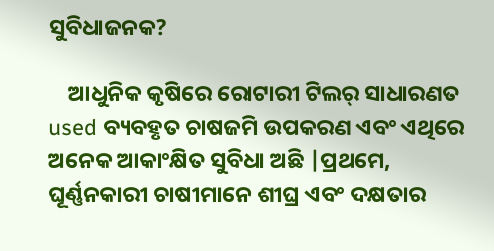ସୁବିଧାଜନକ?

    ଆଧୁନିକ କୃଷିରେ ରୋଟାରୀ ଟିଲର୍ ସାଧାରଣତ used ବ୍ୟବହୃତ ଚାଷଜମି ଉପକରଣ ଏବଂ ଏଥିରେ ଅନେକ ଆକାଂକ୍ଷିତ ସୁବିଧା ଅଛି |ପ୍ରଥମେ, ଘୂର୍ଣ୍ଣନକାରୀ ଚାଷୀମାନେ ଶୀଘ୍ର ଏବଂ ଦକ୍ଷତାର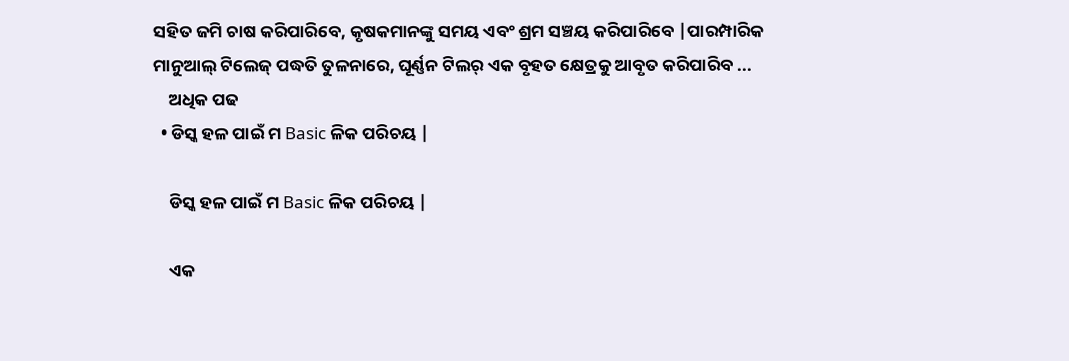ସହିତ ଜମି ଚାଷ କରିପାରିବେ, କୃଷକମାନଙ୍କୁ ସମୟ ଏବଂ ଶ୍ରମ ସଞ୍ଚୟ କରିପାରିବେ |ପାରମ୍ପାରିକ ମାନୁଆଲ୍ ଟିଲେଜ୍ ପଦ୍ଧତି ତୁଳନାରେ, ଘୂର୍ଣ୍ଣନ ଟିଲର୍ ଏକ ବୃହତ କ୍ଷେତ୍ରକୁ ଆବୃତ କରିପାରିବ ...
    ଅଧିକ ପଢ
  • ଡିସ୍କ ହଳ ପାଇଁ ମ Basic ଳିକ ପରିଚୟ |

    ଡିସ୍କ ହଳ ପାଇଁ ମ Basic ଳିକ ପରିଚୟ |

    ଏକ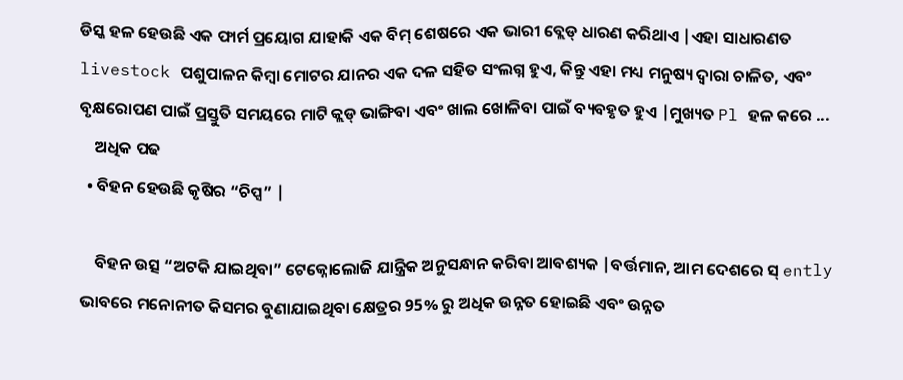ଡିସ୍କ ହଳ ହେଉଛି ଏକ ଫାର୍ମ ପ୍ରୟୋଗ ଯାହାକି ଏକ ବିମ୍ ଶେଷରେ ଏକ ଭାରୀ ବ୍ଲେଡ୍ ଧାରଣ କରିଥାଏ |ଏହା ସାଧାରଣତ livestock ପଶୁପାଳନ କିମ୍ବା ମୋଟର ଯାନର ଏକ ଦଳ ସହିତ ସଂଲଗ୍ନ ହୁଏ, କିନ୍ତୁ ଏହା ମଧ୍ୟ ମନୁଷ୍ୟ ଦ୍ୱାରା ଚାଳିତ, ଏବଂ ବୃକ୍ଷରୋପଣ ପାଇଁ ପ୍ରସ୍ତୁତି ସମୟରେ ମାଟି କ୍ଲଡ୍ ଭାଙ୍ଗିବା ଏବଂ ଖାଲ ଖୋଳିବା ପାଇଁ ବ୍ୟବହୃତ ହୁଏ |ମୁଖ୍ୟତ Pl ହଳ କରେ ...
    ଅଧିକ ପଢ
  • ବିହନ ହେଉଛି କୃଷିର “ଚିପ୍ସ” |

    ବିହନ ଉତ୍ସ “ଅଟକି ଯାଇଥିବା” ଟେକ୍ନୋଲୋଜି ଯାନ୍ତ୍ରିକ ଅନୁସନ୍ଧାନ କରିବା ଆବଶ୍ୟକ |ବର୍ତ୍ତମାନ, ଆମ ଦେଶରେ ସ୍ ently ଭାବରେ ମନୋନୀତ କିସମର ବୁଣାଯାଇଥିବା କ୍ଷେତ୍ରର 95% ରୁ ଅଧିକ ଉନ୍ନତ ହୋଇଛି ଏବଂ ଉନ୍ନତ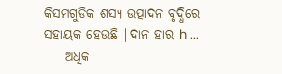କିସମଗୁଡିକ ଶସ୍ୟ ଉତ୍ପାଦନ ବୃଦ୍ଧିରେ ସହାୟକ ହେଉଛି |ଦାନ ହାର h ...
    ଅଧିକ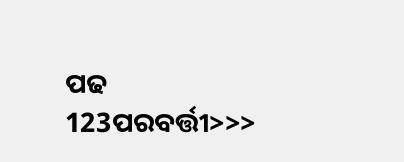ପଢ
123ପରବର୍ତ୍ତୀ>>>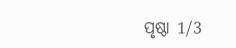ପୃଷ୍ଠା 1/3